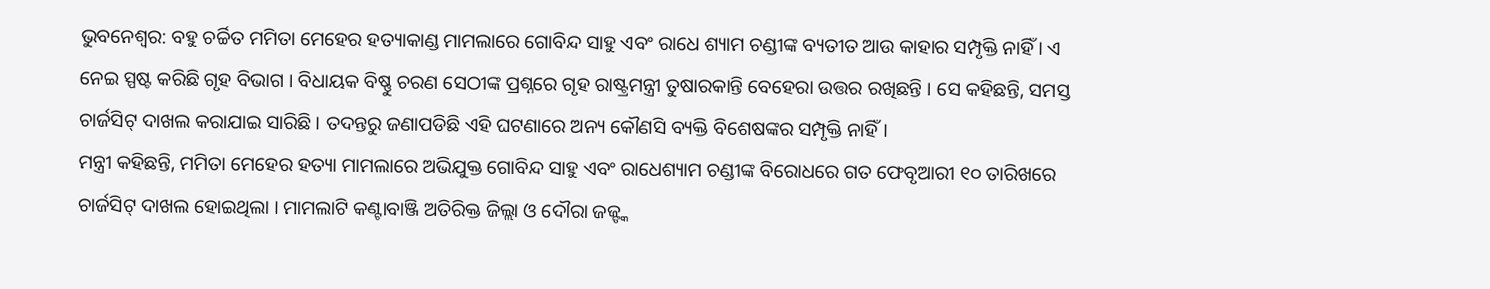ଭୁବନେଶ୍ବର: ବହୁ ଚର୍ଚ୍ଚିତ ମମିତା ମେହେର ହତ୍ୟାକାଣ୍ଡ ମାମଲାରେ ଗୋବିନ୍ଦ ସାହୁ ଏବଂ ରାଧେ ଶ୍ୟାମ ଚଣ୍ଡୀଙ୍କ ବ୍ୟତୀତ ଆଉ କାହାର ସମ୍ପୃକ୍ତି ନାହିଁ । ଏ ନେଇ ସ୍ପଷ୍ଟ କରିଛି ଗୃହ ବିଭାଗ । ବିଧାୟକ ବିଷ୍ଣୁ ଚରଣ ସେଠୀଙ୍କ ପ୍ରଶ୍ନରେ ଗୃହ ରାଷ୍ଟ୍ରମନ୍ତ୍ରୀ ତୁଷାରକାନ୍ତି ବେହେରା ଉତ୍ତର ରଖିଛନ୍ତି । ସେ କହିଛନ୍ତି, ସମସ୍ତ ଚାର୍ଜସିଟ୍ ଦାଖଲ କରାଯାଇ ସାରିଛି । ତଦନ୍ତରୁ ଜଣାପଡିଛି ଏହି ଘଟଣାରେ ଅନ୍ୟ କୌଣସି ବ୍ୟକ୍ତି ବିଶେଷଙ୍କର ସମ୍ପୃକ୍ତି ନାହିଁ।
ମନ୍ତ୍ରୀ କହିଛନ୍ତି, ମମିତା ମେହେର ହତ୍ୟା ମାମଲାରେ ଅଭିଯୁକ୍ତ ଗୋବିନ୍ଦ ସାହୁ ଏବଂ ରାଧେଶ୍ୟାମ ଚଣ୍ଡୀଙ୍କ ବିରୋଧରେ ଗତ ଫେବୃଆରୀ ୧୦ ତାରିଖରେ ଚାର୍ଜସିଟ୍ ଦାଖଲ ହୋଇଥିଲା । ମାମଲାଟି କଣ୍ଟାବାଞ୍ଜି ଅତିରିକ୍ତ ଜିଲ୍ଲା ଓ ଦୌରା ଜଜ୍ଙ୍କ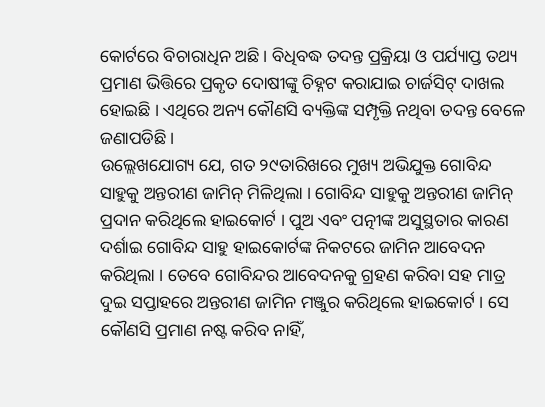କୋର୍ଟରେ ବିଚାରାଧିନ ଅଛି । ବିଧିବଦ୍ଧ ତଦନ୍ତ ପ୍ରକ୍ରିୟା ଓ ପର୍ଯ୍ୟାପ୍ତ ତଥ୍ୟ ପ୍ରମାଣ ଭିତ୍ତିରେ ପ୍ରକୃତ ଦୋଷୀଙ୍କୁ ଚିହ୍ନଟ କରାଯାଇ ଚାର୍ଜସିଟ୍ ଦାଖଲ ହୋଇଛି । ଏଥିରେ ଅନ୍ୟ କୌଣସି ବ୍ୟକ୍ତିଙ୍କ ସମ୍ପୃକ୍ତି ନଥିବା ତଦନ୍ତ ବେଳେ ଜଣାପଡିଛି ।
ଉଲ୍ଲେଖଯୋଗ୍ୟ ଯେ, ଗତ ୨୯ତାରିଖରେ ମୁଖ୍ୟ ଅଭିଯୁକ୍ତ ଗୋବିନ୍ଦ ସାହୁକୁ ଅନ୍ତରୀଣ ଜାମିନ୍ ମିଳିଥିଲା । ଗୋବିନ୍ଦ ସାହୁକୁ ଅନ୍ତରୀଣ ଜାମିନ୍ ପ୍ରଦାନ କରିଥିଲେ ହାଇକୋର୍ଟ । ପୁଅ ଏବଂ ପତ୍ନୀଙ୍କ ଅସୁସ୍ଥତାର କାରଣ ଦର୍ଶାଇ ଗୋବିନ୍ଦ ସାହୁ ହାଇକୋର୍ଟଙ୍କ ନିକଟରେ ଜାମିନ ଆବେଦନ କରିଥିଲା । ତେବେ ଗୋବିନ୍ଦର ଆବେଦନକୁ ଗ୍ରହଣ କରିବା ସହ ମାତ୍ର ଦୁଇ ସପ୍ତାହରେ ଅନ୍ତରୀଣ ଜାମିନ ମଞ୍ଜୁର କରିଥିଲେ ହାଇକୋର୍ଟ । ସେ କୌଣସି ପ୍ରମାଣ ନଷ୍ଟ କରିବ ନାହିଁ,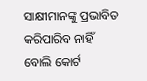ସାକ୍ଷୀମାନଙ୍କୁ ପ୍ରଭାବିତ କରିପାରିବ ନାହିଁ ବୋଲି କୋର୍ଟ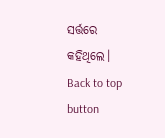ସର୍ତ୍ତରେ କହିଥିଲେ।
Back to top button